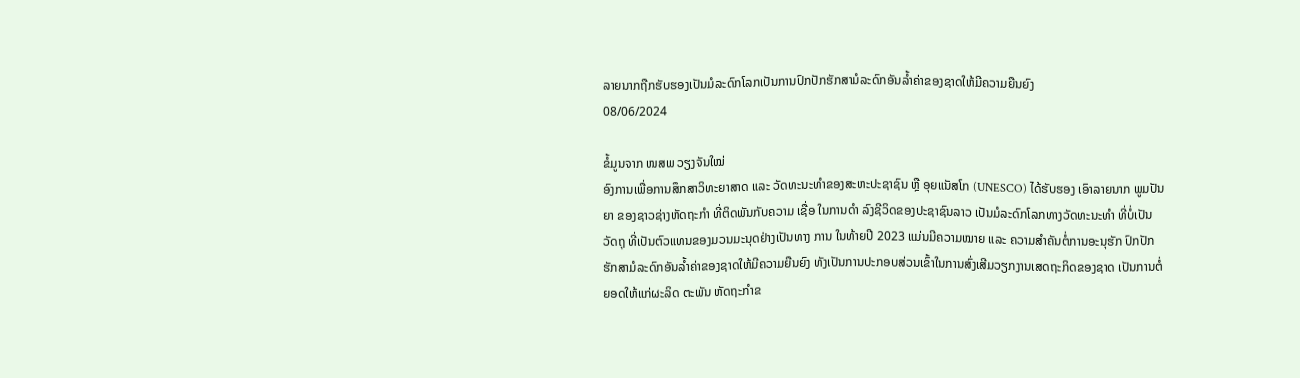ລາຍນາກຖືກຮັບຮອງເປັນມໍລະດົກໂລກເປັນການປົກປັກຮັກສາມໍລະດົກອັນລໍ້າຄ່າຂອງຊາດໃຫ້ມີຄວາມຍືນຍົງ
08/06/2024

ຂໍ້ມູນຈາກ ໜສພ ວຽງຈັນໃໝ່
ອົງການເພື່ອການສຶກສາວິທະຍາສາດ ແລະ ວັດທະນະທໍາຂອງສະຫະປະຊາຊົນ ຫຼື ອຸຍແນັສໂກ (UNESCO) ໄດ້ຮັບຮອງ ເອົາລາຍນາກ ພູມປັນຍາ ຂອງຊາວຊ່າງຫັດຖະກໍາ ທີ່ຕິດພັນກັບຄວາມ ເຊື່ອ ໃນການດໍາ ລົງຊີວິດຂອງປະຊາຊົນລາວ ເປັນມໍລະດົກໂລກທາງວັດທະນະທໍາ ທີ່ບໍ່ເປັນ ວັດຖຸ ທີ່ເປັນຕົວແທນຂອງມວນມະນຸດຢ່າງເປັນທາງ ການ ໃນທ້າຍປີ 2023 ແມ່ນມີຄວາມໝາຍ ແລະ ຄວາມສໍາຄັນຕໍ່ການອະນຸຮັກ ປົກປັກຮັກສາມໍລະດົກອັນລໍ້າຄ່າຂອງຊາດໃຫ້ມີຄວາມຍືນຍົງ ທັງເປັນການປະກອບສ່ວນເຂົ້າໃນການສົ່ງເສີມວຽກງານເສດຖະກິດຂອງຊາດ ເປັນການຕໍ່ຍອດໃຫ້ແກ່ຜະລິດ ຕະພັນ ຫັດຖະກໍາຂ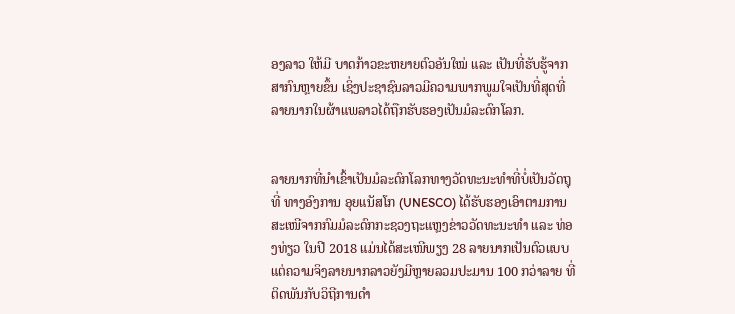ອງລາວ ໃຫ້ມີ ບາດກ້າວຂະຫຍາຍຕົວອັນໃໝ່ ແລະ ເປັນທີ່ຮັບຮູ້ຈາກສາກົນຫຼາຍຂຶ້ນ ເຊິ່ງປະຊາຊົນລາວມີຄວາມພາກພູມໃຈເປັນທີ່ສຸດທີ່ລາຍນາກໃນຜ້າແພລາວໄດ້ຖືກຮັບຮອງເປັນມໍລະດົກໂລກ.


ລາຍນາກທີ່ນຳເຂົ້າເປັນມໍລະດົກໂລກທາງວັດທະນະທຳທີ່ບໍ່ເປັນວັດຖຸ ທີ່ ທາງອົງການ ອຸຍແນັສໂກ (UNESCO) ໄດ້ຮັບຮອງເອົາຕາມການສະເໜີຈາກກົມມໍລະດົກກະຊວງຖະແຫຼງຂ່າວວັດທະນະທຳ ແລະ ທ່ອງທ່ຽວ ໃນປີ 2018 ແມ່ນໄດ້ສະເໜີພຽງ 28 ລາຍນາກເປັນຕົວແບບ ແຕ່ຄວາມຈິງລາຍນາກລາວຍັງມີຫຼາຍລວມປະມານ 100 ກວ່າລາຍ ທີ່ຕິດພັນກັບວິຖີການດຳ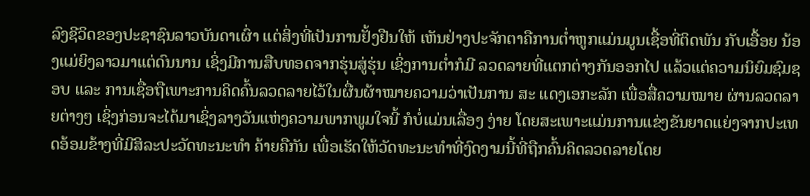ລົງຊີວິດຂອງປະຊາຊົນລາວບັນດາເຜົ່າ ແຕ່ສິ່ງທີ່ເປັນການຢັ້ງຢືນໃຫ້ ເຫັນຢ່າງປະຈັກຕາຄືການຕໍ່າຫູກແມ່ນມູນເຊື້ອທີ່ຕິດພັນ ກັບເອື້ອຍ ນ້ອງແມ່ຍິງລາວມາແຕ່ດົນນານ ເຊິ່ງມີການສືບທອດຈາກຮຸ່ນສູ່ຮຸ່ນ ເຊິ່ງການຕໍ່າກໍມີ ລວດລາຍທີ່ແຕກຕ່າງກັນອອກໄປ ແລ້ວແຕ່ຄວາມນິຍົມຊົມຊອບ ແລະ ການເຊື່ອຖືເພາະການຄິດຄົ້ນລວດລາຍໄວ້ໃນຜື່ນຜ້າໝາຍຄວາມວ່າເປັນການ ສະ ແດງເອກະລັກ ເພື່ອສື່ຄວາມໝາຍ ຜ່ານລວດລາຍຕ່າງໆ ເຊິ່ງກ່ອນຈະໄດ້ມາເຊິ່ງລາງວັນແຫ່ງຄວາມພາກພູມໃຈນີ້ ກໍບໍ່ແມ່ນເລື່ອງ ງ່າຍ ໂດຍສະເພາະແມ່ນການແຂ່ງຂັນຍາດແຍ່ງຈາກປະເທດອ້ອມຂ້າງທີ່ມີສິລະປະວັດທະນະທໍາ ຄ້າຍຄືກັນ ເພື່ອເຮັດໃຫ້ວັດທະນະທໍາທີ່ງົດງາມນີ້ທີ່ຖືກຄົ້ນຄິດລວດລາຍໂດຍ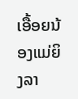ເອື້ອຍນ້ອງແມ່ຍິງລາ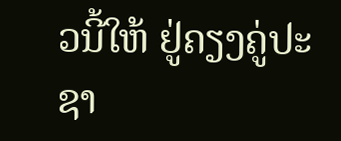ວນີ້ໃຫ້ ຢູ່ຄຽງຄູ່ປະຊາ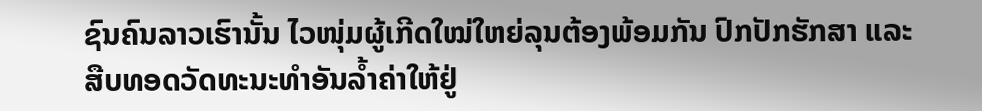ຊົນຄົນລາວເຮົານັ້ນ ໄວໜຸ່ມຜູ້ເກີດໃໝ່ໃຫຍ່ລຸນຕ້ອງພ້ອມກັນ ປົກປັກຮັກສາ ແລະ ສືບທອດວັດທະນະທໍາອັນລໍ້າຄ່າໃຫ້ຢູ່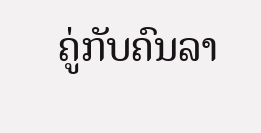ຄູ່ກັບຄົນລາ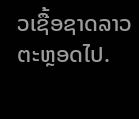ວເຊື້ອຊາດລາວຕະຫຼອດໄປ.